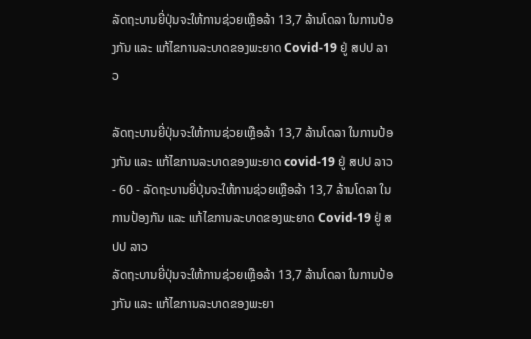ລັດຖະບານຍີ່ປຸ່ນຈະໃຫ້ການຊ່ວຍເຫຼືອລ້າ 13,7 ລ້ານໂດລາ ໃນການປ້ອງກັນ ແລະ ແກ້ໄຂການລະບາດຂອງພະຍາດ Covid-19 ຢູ່ ສປປ ລາວ

ລັດຖະບານຍີ່ປຸ່ນຈະໃຫ້ການຊ່ວຍເຫຼືອລ້າ 13,7 ລ້ານໂດລາ ໃນການປ້ອງກັນ ແລະ ແກ້ໄຂການລະບາດຂອງພະຍາດ covid-19 ຢູ່ ສປປ ລາວ - 60 - ລັດຖະບານຍີ່ປຸ່ນຈະໃຫ້ການຊ່ວຍເຫຼືອລ້າ 13,7 ລ້ານໂດລາ ໃນການປ້ອງກັນ ແລະ ແກ້ໄຂການລະບາດຂອງພະຍາດ Covid-19 ຢູ່ ສປປ ລາວ
ລັດຖະບານຍີ່ປຸ່ນຈະໃຫ້ການຊ່ວຍເຫຼືອລ້າ 13,7 ລ້ານໂດລາ ໃນການປ້ອງກັນ ແລະ ແກ້ໄຂການລະບາດຂອງພະຍາ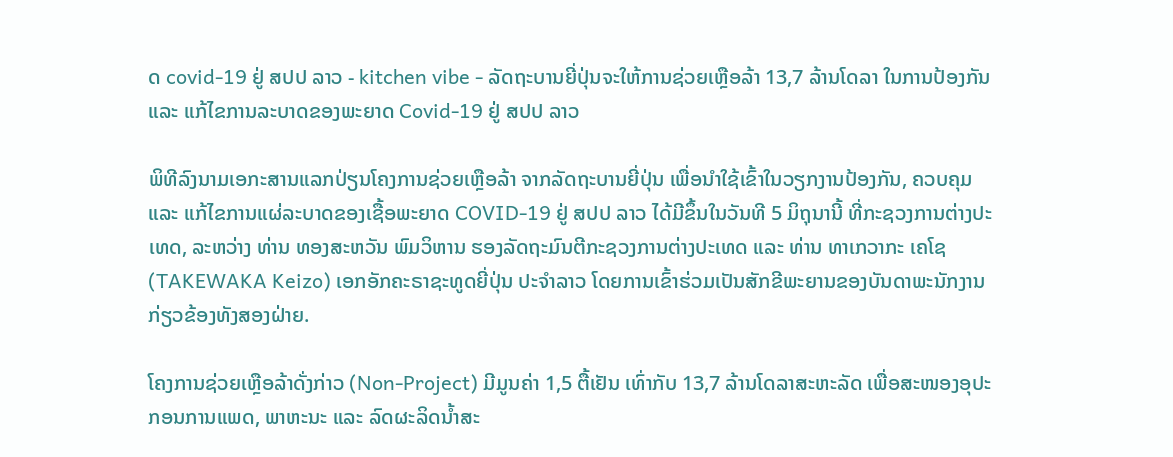ດ covid-19 ຢູ່ ສປປ ລາວ - kitchen vibe - ລັດຖະບານຍີ່ປຸ່ນຈະໃຫ້ການຊ່ວຍເຫຼືອລ້າ 13,7 ລ້ານໂດລາ ໃນການປ້ອງກັນ ແລະ ແກ້ໄຂການລະບາດຂອງພະຍາດ Covid-19 ຢູ່ ສປປ ລາວ

ພິທີລົງນາມເອກະສານແລກປ່ຽນໂຄງການຊ່ວຍເຫຼືອລ້າ ຈາກລັດຖະບານຍີ່ປຸ່ນ ເພື່ອນໍາໃຊ້ເຂົ້າໃນວຽກງານປ້ອງກັນ, ຄວບຄຸມ ແລະ ແກ້ໄຂການແຜ່ລະບາດຂອງເຊື້ອພະຍາດ COVID-19 ຢູ່ ສປປ ລາວ ໄດ້ມີຂຶ້ນໃນວັນທີ 5 ມິຖຸນານີ້ ທີ່ກະຊວງການຕ່າງປະເທດ, ລະຫວ່າງ ທ່ານ ທອງສະຫວັນ ພົມວິຫານ ຮອງລັດຖະມົນຕີກະຊວງການຕ່າງປະເທດ ແລະ ທ່ານ ທາເກວາກະ ເຄໂຊ (TAKEWAKA Keizo) ເອກອັກຄະຣາຊະທູດຍີ່ປຸ່ນ ປະຈໍາລາວ ໂດຍການເຂົ້າຮ່ວມເປັນສັກຂີພະຍານຂອງບັນດາພະນັກງານກ່ຽວຂ້ອງທັງສອງຝ່າຍ.

ໂຄງການຊ່ວຍເຫຼືອລ້າດັ່ງກ່າວ (Non-Project) ມີມູນຄ່າ 1,5 ຕື້ເຢັນ ເທົ່າກັບ 13,7 ລ້ານໂດລາສະຫະລັດ ເພື່ອສະໜອງອຸປະກອນການແພດ, ພາຫະນະ ແລະ ລົດຜະລິດນໍ້າສະ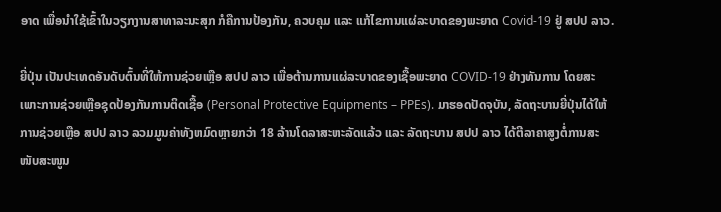ອາດ ເພື່ອນຳໃຊ້ເຂົ້າໃນວຽກງານສາທາລະນະສຸກ ກໍຄືການປ້ອງກັນ, ຄວບຄຸມ ແລະ ແກ້ໄຂການແຜ່ລະບາດຂອງພະຍາດ Covid-19 ຢູ່ ສປປ ລາວ.

ຍີ່ປຸ່ນ ເປັນປະເທດອັນດັບຕົ້ນທີ່ໃຫ້ການຊ່ວຍເຫຼືອ ສປປ ລາວ ເພື່ອຕ້ານການແຜ່ລະບາດຂອງເຊື້ອພະຍາດ COVID-19 ຢ່າງທັນການ ໂດຍສະເພາະການຊ່ວຍເຫຼືອຊຸດປ້ອງກັນການຕິດເຊື້ອ (Personal Protective Equipments – PPEs). ມາຮອດປັດຈຸບັນ, ລັດຖະບານຍີ່ປຸ່ນໄດ້ໃຫ້ການຊ່ວຍເຫຼືອ ສປປ ລາວ ລວມມູນຄ່າທັງຫມົດຫຼາຍກວ່າ 18 ລ້ານໂດລາສະຫະລັດແລ້ວ ແລະ ລັດຖະບານ ສປປ ລາວ ໄດ້ຕີລາຄາສູງຕໍ່ການສະໜັບສະໜູນ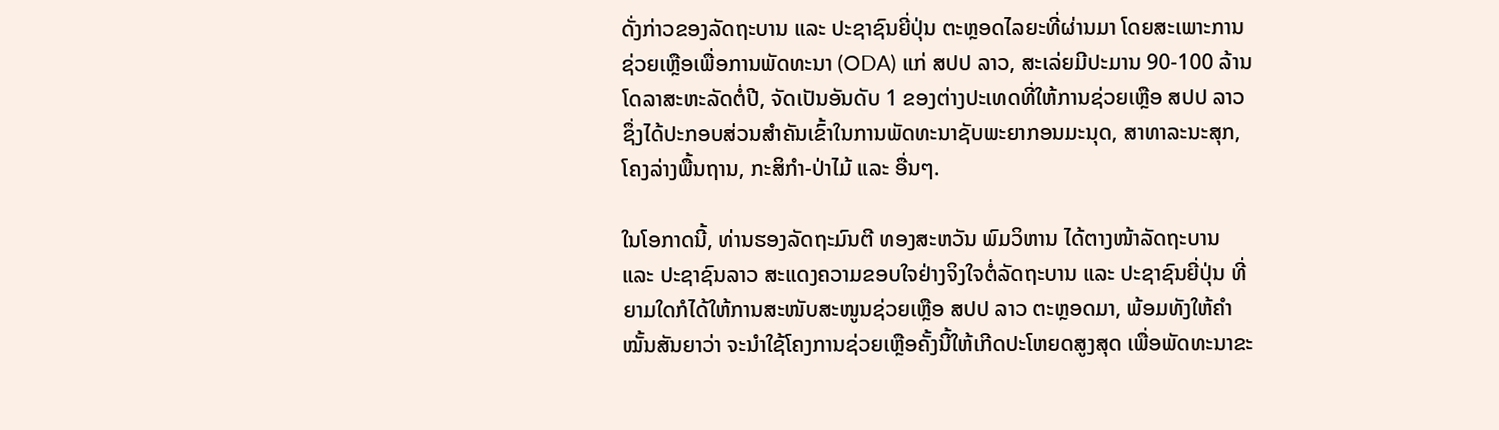ດັ່ງກ່າວຂອງລັດຖະບານ ແລະ ປະຊາຊົນຍີ່ປຸ່ນ ຕະຫຼອດໄລຍະທີ່ຜ່ານມາ ໂດຍສະເພາະການຊ່ວຍເຫຼືອເພື່ອການພັດທະນາ (ODA) ແກ່ ສປປ ລາວ, ສະເລ່ຍມີປະມານ 90-100 ລ້ານໂດລາສະຫະລັດຕໍ່ປີ, ຈັດເປັນອັນດັບ 1 ຂອງຕ່າງປະເທດທີ່ໃຫ້ການຊ່ວຍເຫຼືອ ສປປ ລາວ ຊຶ່ງໄດ້ປະກອບສ່ວນສໍາຄັນເຂົ້າໃນການພັດທະນາຊັບພະຍາກອນມະນຸດ, ສາທາລະນະສຸກ, ໂຄງລ່າງພື້ນຖານ, ກະສິກໍາ-ປ່າໄມ້ ແລະ ອື່ນໆ.

ໃນໂອກາດນີ້, ທ່ານຮອງລັດຖະມົນຕີ ທອງສະຫວັນ ພົມວິຫານ ໄດ້ຕາງໜ້າລັດຖະບານ ແລະ ປະຊາຊົນລາວ ສະແດງຄວາມຂອບໃຈຢ່າງຈິງໃຈຕໍ່ລັດຖະບານ ແລະ ປະຊາຊົນຍີ່ປຸ່ນ ທີ່ຍາມໃດກໍໄດ້ໃຫ້ການສະໜັບສະໜູນຊ່ວຍເຫຼືອ ສປປ ລາວ ຕະຫຼອດມາ, ພ້ອມທັງໃຫ້ຄໍາໝັ້ນສັນຍາວ່າ ຈະນໍາໃຊ້ໂຄງການຊ່ວຍເຫຼືອຄັ້ງນີ້ໃຫ້ເກີດປະໂຫຍດສູງສຸດ ເພື່ອພັດທະນາຂະ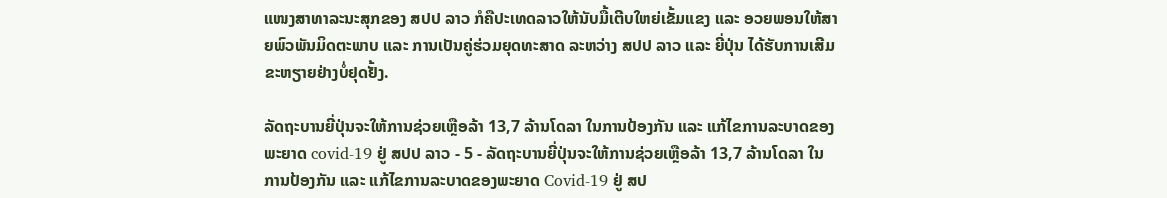ແໜງສາທາລະນະສຸກຂອງ ສປປ ລາວ ກໍຄືປະເທດລາວໃຫ້ນັບມື້ເຕີບໃຫຍ່ເຂັ້ມແຂງ ແລະ ອວຍພອນໃຫ້ສາຍພົວພັນມິດຕະພາບ ແລະ ການເປັນຄູ່ຮ່ວມຍຸດທະສາດ ລະຫວ່າງ ສປປ ລາວ ແລະ ຍີ່ປຸ່ນ ໄດ້ຮັບການເສີມຂະຫຽາຍຢ່າງບໍ່ຢຸດຢັ້ງ.

ລັດຖະບານຍີ່ປຸ່ນຈະໃຫ້ການຊ່ວຍເຫຼືອລ້າ 13,7 ລ້ານໂດລາ ໃນການປ້ອງກັນ ແລະ ແກ້ໄຂການລະບາດຂອງພະຍາດ covid-19 ຢູ່ ສປປ ລາວ - 5 - ລັດຖະບານຍີ່ປຸ່ນຈະໃຫ້ການຊ່ວຍເຫຼືອລ້າ 13,7 ລ້ານໂດລາ ໃນການປ້ອງກັນ ແລະ ແກ້ໄຂການລະບາດຂອງພະຍາດ Covid-19 ຢູ່ ສປ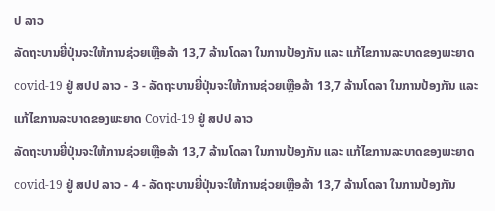ປ ລາວ
ລັດຖະບານຍີ່ປຸ່ນຈະໃຫ້ການຊ່ວຍເຫຼືອລ້າ 13,7 ລ້ານໂດລາ ໃນການປ້ອງກັນ ແລະ ແກ້ໄຂການລະບາດຂອງພະຍາດ covid-19 ຢູ່ ສປປ ລາວ - 3 - ລັດຖະບານຍີ່ປຸ່ນຈະໃຫ້ການຊ່ວຍເຫຼືອລ້າ 13,7 ລ້ານໂດລາ ໃນການປ້ອງກັນ ແລະ ແກ້ໄຂການລະບາດຂອງພະຍາດ Covid-19 ຢູ່ ສປປ ລາວ
ລັດຖະບານຍີ່ປຸ່ນຈະໃຫ້ການຊ່ວຍເຫຼືອລ້າ 13,7 ລ້ານໂດລາ ໃນການປ້ອງກັນ ແລະ ແກ້ໄຂການລະບາດຂອງພະຍາດ covid-19 ຢູ່ ສປປ ລາວ - 4 - ລັດຖະບານຍີ່ປຸ່ນຈະໃຫ້ການຊ່ວຍເຫຼືອລ້າ 13,7 ລ້ານໂດລາ ໃນການປ້ອງກັນ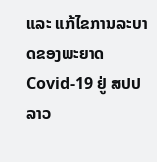ແລະ ແກ້ໄຂການລະບາດຂອງພະຍາດ Covid-19 ຢູ່ ສປປ ລາວ